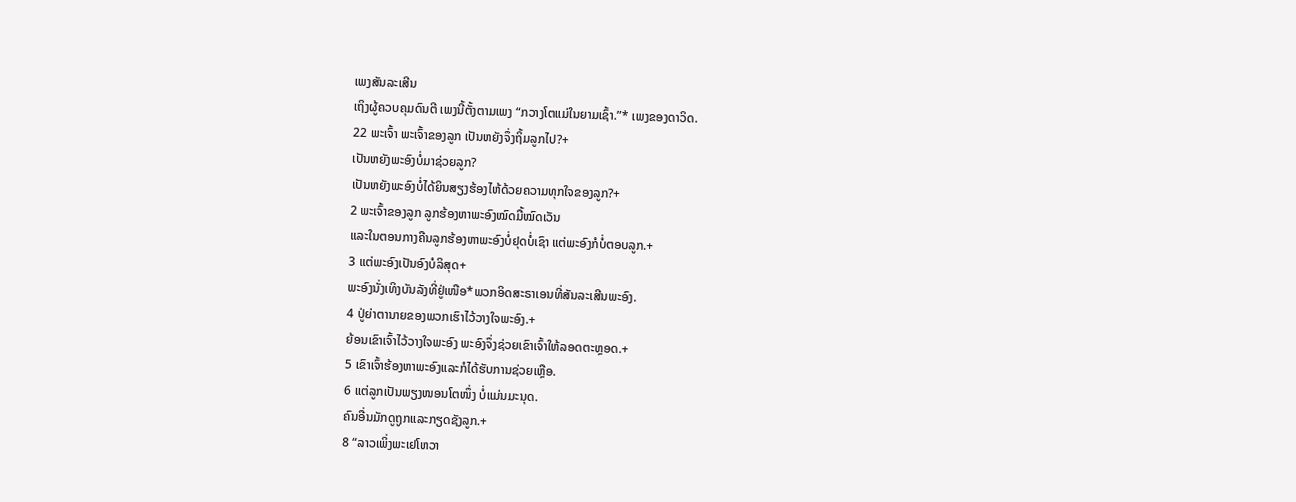ເພງສັນລະເສີນ
ເຖິງຜູ້ຄວບຄຸມດົນຕີ ເພງນີ້ຕັ້ງຕາມເພງ “ກວາງໂຕແມ່ໃນຍາມເຊົ້າ.”* ເພງຂອງດາວິດ.
22 ພະເຈົ້າ ພະເຈົ້າຂອງລູກ ເປັນຫຍັງຈຶ່ງຖິ້ມລູກໄປ?+
ເປັນຫຍັງພະອົງບໍ່ມາຊ່ວຍລູກ?
ເປັນຫຍັງພະອົງບໍ່ໄດ້ຍິນສຽງຮ້ອງໄຫ້ດ້ວຍຄວາມທຸກໃຈຂອງລູກ?+
2 ພະເຈົ້າຂອງລູກ ລູກຮ້ອງຫາພະອົງໝົດມື້ໝົດເວັນ
ແລະໃນຕອນກາງຄືນລູກຮ້ອງຫາພະອົງບໍ່ຢຸດບໍ່ເຊົາ ແຕ່ພະອົງກໍບໍ່ຕອບລູກ.+
3 ແຕ່ພະອົງເປັນອົງບໍລິສຸດ+
ພະອົງນັ່ງເທິງບັນລັງທີ່ຢູ່ເໜືອ*ພວກອິດສະຣາເອນທີ່ສັນລະເສີນພະອົງ.
4 ປູ່ຍ່າຕານາຍຂອງພວກເຮົາໄວ້ວາງໃຈພະອົງ.+
ຍ້ອນເຂົາເຈົ້າໄວ້ວາງໃຈພະອົງ ພະອົງຈຶ່ງຊ່ວຍເຂົາເຈົ້າໃຫ້ລອດຕະຫຼອດ.+
5 ເຂົາເຈົ້າຮ້ອງຫາພະອົງແລະກໍໄດ້ຮັບການຊ່ວຍເຫຼືອ.
6 ແຕ່ລູກເປັນພຽງໜອນໂຕໜຶ່ງ ບໍ່ແມ່ນມະນຸດ.
ຄົນອື່ນມັກດູຖູກແລະກຽດຊັງລູກ.+
8 “ລາວເພິ່ງພະເຢໂຫວາ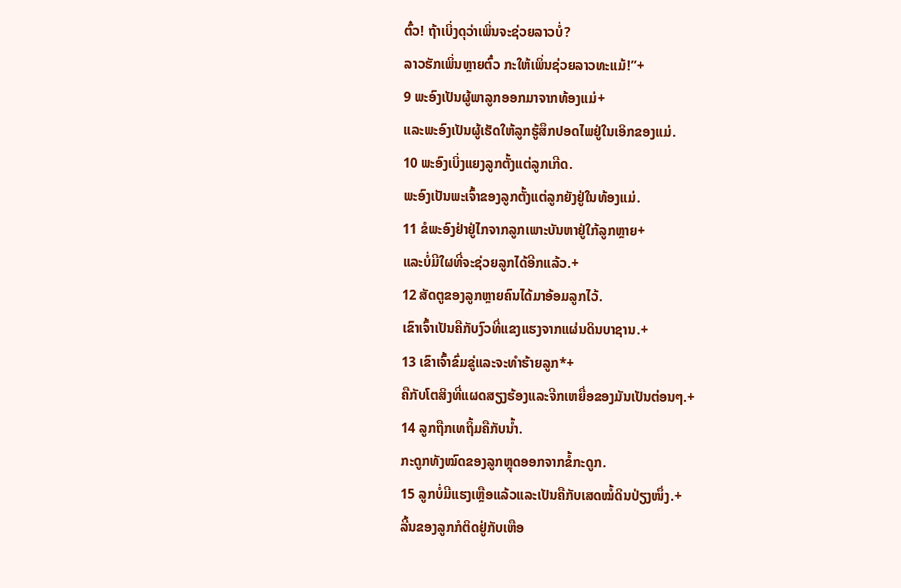ຕົ໋ວ! ຖ້າເບິ່ງດຸວ່າເພິ່ນຈະຊ່ວຍລາວບໍ່?
ລາວຮັກເພິ່ນຫຼາຍຕົ໋ວ ກະໃຫ້ເພິ່ນຊ່ວຍລາວທະແມ້!”+
9 ພະອົງເປັນຜູ້ພາລູກອອກມາຈາກທ້ອງແມ່+
ແລະພະອົງເປັນຜູ້ເຮັດໃຫ້ລູກຮູ້ສຶກປອດໄພຢູ່ໃນເອິກຂອງແມ່.
10 ພະອົງເບິ່ງແຍງລູກຕັ້ງແຕ່ລູກເກີດ.
ພະອົງເປັນພະເຈົ້າຂອງລູກຕັ້ງແຕ່ລູກຍັງຢູ່ໃນທ້ອງແມ່.
11 ຂໍພະອົງຢ່າຢູ່ໄກຈາກລູກເພາະບັນຫາຢູ່ໃກ້ລູກຫຼາຍ+
ແລະບໍ່ມີໃຜທີ່ຈະຊ່ວຍລູກໄດ້ອີກແລ້ວ.+
12 ສັດຕູຂອງລູກຫຼາຍຄົນໄດ້ມາອ້ອມລູກໄວ້.
ເຂົາເຈົ້າເປັນຄືກັບງົວທີ່ແຂງແຮງຈາກແຜ່ນດິນບາຊານ.+
13 ເຂົາເຈົ້າຂົ່ມຂູ່ແລະຈະທຳຮ້າຍລູກ*+
ຄືກັບໂຕສິງທີ່ແຜດສຽງຮ້ອງແລະຈີກເຫຍື່ອຂອງມັນເປັນຕ່ອນໆ.+
14 ລູກຖືກເທຖິ້ມຄືກັບນ້ຳ.
ກະດູກທັງໝົດຂອງລູກຫຼຸດອອກຈາກຂໍ້ກະດູກ.
15 ລູກບໍ່ມີແຮງເຫຼືອແລ້ວແລະເປັນຄືກັບເສດໝໍ້ດິນປ່ຽງໜຶ່ງ.+
ລີ້ນຂອງລູກກໍຕິດຢູ່ກັບເຫືອ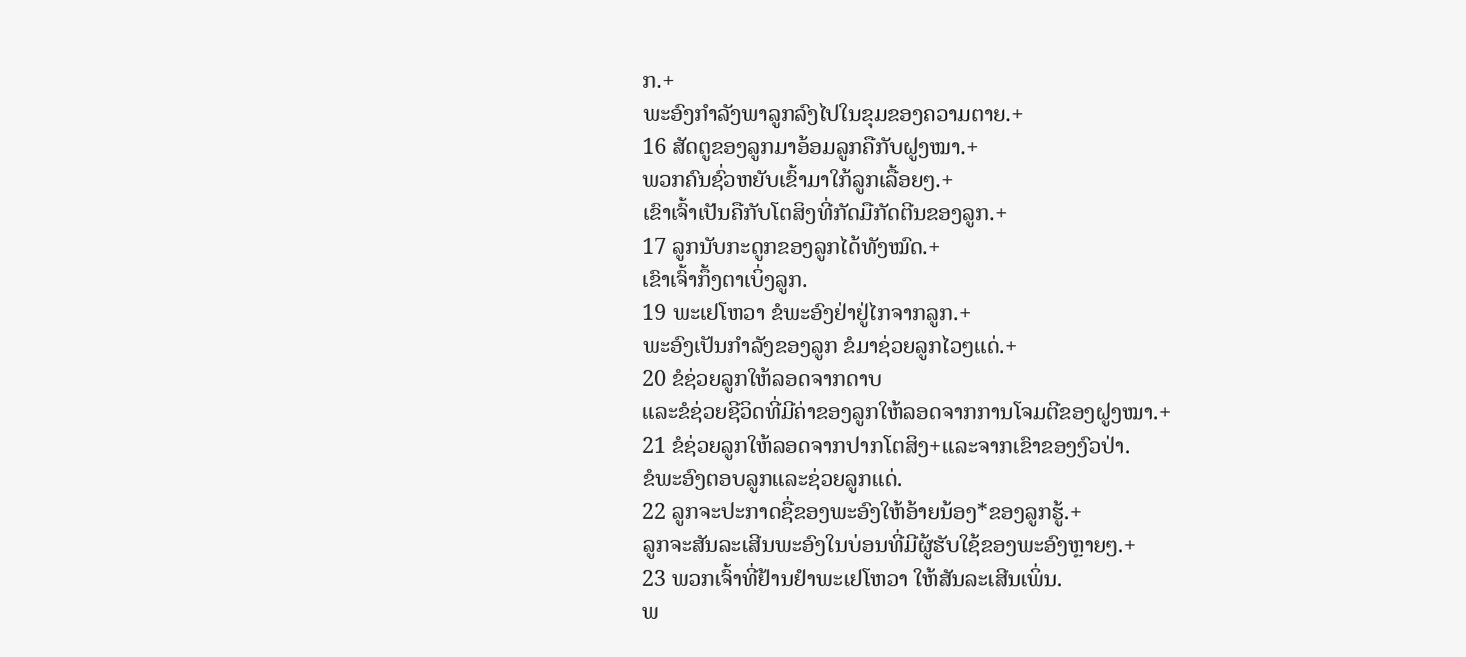ກ.+
ພະອົງກຳລັງພາລູກລົງໄປໃນຂຸມຂອງຄວາມຕາຍ.+
16 ສັດຕູຂອງລູກມາອ້ອມລູກຄືກັບຝູງໝາ.+
ພວກຄົນຊົ່ວຫຍັບເຂົ້າມາໃກ້ລູກເລື້ອຍໆ.+
ເຂົາເຈົ້າເປັນຄືກັບໂຕສິງທີ່ກັດມືກັດຕີນຂອງລູກ.+
17 ລູກນັບກະດູກຂອງລູກໄດ້ທັງໝົດ.+
ເຂົາເຈົ້າກຶ້ງຕາເບິ່ງລູກ.
19 ພະເຢໂຫວາ ຂໍພະອົງຢ່າຢູ່ໄກຈາກລູກ.+
ພະອົງເປັນກຳລັງຂອງລູກ ຂໍມາຊ່ວຍລູກໄວໆແດ່.+
20 ຂໍຊ່ວຍລູກໃຫ້ລອດຈາກດາບ
ແລະຂໍຊ່ວຍຊີວິດທີ່ມີຄ່າຂອງລູກໃຫ້ລອດຈາກການໂຈມຕີຂອງຝູງໝາ.+
21 ຂໍຊ່ວຍລູກໃຫ້ລອດຈາກປາກໂຕສິງ+ແລະຈາກເຂົາຂອງງົວປ່າ.
ຂໍພະອົງຕອບລູກແລະຊ່ວຍລູກແດ່.
22 ລູກຈະປະກາດຊື່ຂອງພະອົງໃຫ້ອ້າຍນ້ອງ*ຂອງລູກຮູ້.+
ລູກຈະສັນລະເສີນພະອົງໃນບ່ອນທີ່ມີຜູ້ຮັບໃຊ້ຂອງພະອົງຫຼາຍໆ.+
23 ພວກເຈົ້າທີ່ຢ້ານຢຳພະເຢໂຫວາ ໃຫ້ສັນລະເສີນເພິ່ນ.
ພ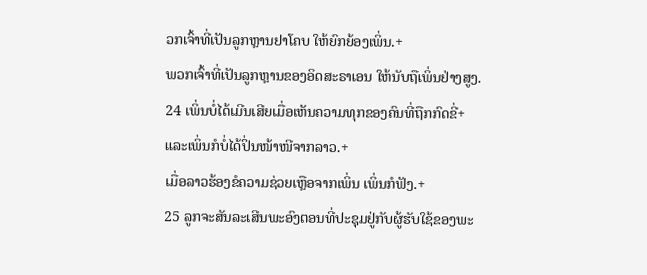ວກເຈົ້າທີ່ເປັນລູກຫຼານຢາໂຄບ ໃຫ້ຍົກຍ້ອງເພິ່ນ.+
ພວກເຈົ້າທີ່ເປັນລູກຫຼານຂອງອິດສະຣາເອນ ໃຫ້ນັບຖືເພິ່ນຢ່າງສູງ.
24 ເພິ່ນບໍ່ໄດ້ເມີນເສີຍເມື່ອເຫັນຄວາມທຸກຂອງຄົນທີ່ຖືກກົດຂີ່+
ແລະເພິ່ນກໍບໍ່ໄດ້ປິ່ນໜ້າໜີຈາກລາວ.+
ເມື່ອລາວຮ້ອງຂໍຄວາມຊ່ວຍເຫຼືອຈາກເພິ່ນ ເພິ່ນກໍຟັງ.+
25 ລູກຈະສັນລະເສີນພະອົງຕອນທີ່ປະຊຸມຢູ່ກັບຜູ້ຮັບໃຊ້ຂອງພະ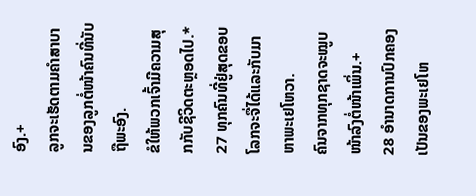ອົງ.+
ລູກຈະເຮັດຕາມຄຳສາບານຂອງລູກຕໍ່ໜ້າຄົນທີ່ນັບຖືພະອົງ.
ຂໍໃຫ້ພວກເຈົ້າມີຄວາມສຸກກັບຊີວິດຕະຫຼອດໄປ.*
27 ທຸກຄົນທີ່ຢູ່ສຸດຂອບໂລກຈະຈື່ໄດ້ແລະກັບມາຫາພະເຢໂຫວາ.
ຄົນຈາກທຸກຊາດຈະໝູບໜ້າລົງຕໍ່ໜ້າເພິ່ນ.+
28 ອຳນາດການປົກຄອງເປັນຂອງພະເຢໂຫ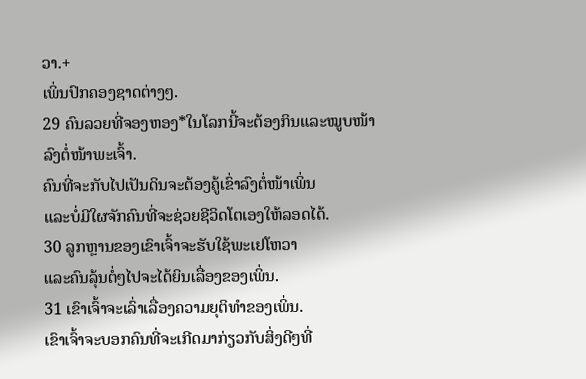ວາ.+
ເພິ່ນປົກຄອງຊາດຕ່າງໆ.
29 ຄົນລວຍທີ່ຈອງຫອງ*ໃນໂລກນີ້ຈະຕ້ອງກິນແລະໝູບໜ້າລົງຕໍ່ໜ້າພະເຈົ້າ.
ຄົນທີ່ຈະກັບໄປເປັນດິນຈະຕ້ອງຄູ້ເຂົ່າລົງຕໍ່ໜ້າເພິ່ນ
ແລະບໍ່ມີໃຜຈັກຄົນທີ່ຈະຊ່ວຍຊີວິດໂຕເອງໃຫ້ລອດໄດ້.
30 ລູກຫຼານຂອງເຂົາເຈົ້າຈະຮັບໃຊ້ພະເຢໂຫວາ
ແລະຄົນລຸ້ນຕໍ່ໆໄປຈະໄດ້ຍິນເລື່ອງຂອງເພິ່ນ.
31 ເຂົາເຈົ້າຈະເລົ່າເລື່ອງຄວາມຍຸຕິທຳຂອງເພິ່ນ.
ເຂົາເຈົ້າຈະບອກຄົນທີ່ຈະເກີດມາກ່ຽວກັບສິ່ງດີໆທີ່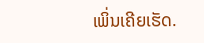ເພິ່ນເຄີຍເຮັດ.